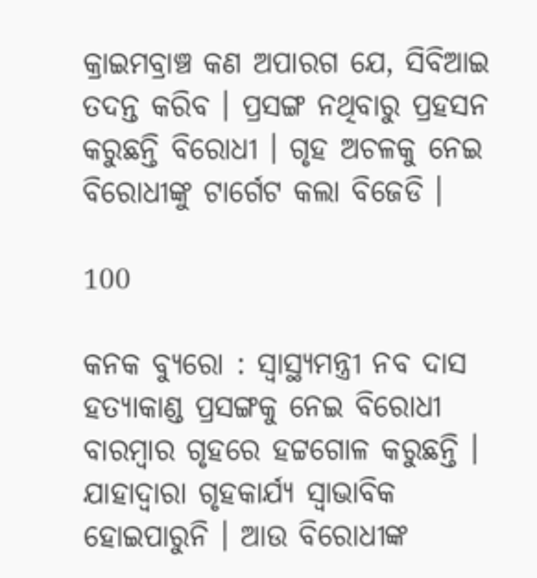କ୍ରାଇମବ୍ରାଞ୍ଚ କଣ ଅପାରଗ ଯେ, ସିବିଆଇ ତଦନ୍ତ କରିବ । ପ୍ରସଙ୍ଗ ନଥିବାରୁ ପ୍ରହସନ କରୁଛନ୍ତି ବିରୋଧୀ । ଗୃହ ଅଚଳକୁ ନେଇ ବିରୋଧୀଙ୍କୁ ଟାର୍ଗେଟ କଲା ବିଜେଡି ।

100

କନକ ବ୍ୟୁରୋ : ସ୍ୱାସ୍ଥ୍ୟମନ୍ତ୍ରୀ ନବ ଦାସ ହତ୍ୟାକାଣ୍ଡ ପ୍ରସଙ୍ଗକୁ ନେଇ ବିରୋଧୀ ବାରମ୍ବାର ଗୃହରେ ହଟ୍ଟଗୋଳ କରୁଛନ୍ତି । ଯାହାଦ୍ୱାରା ଗୃହକାର୍ଯ୍ୟ ସ୍ୱାଭାବିକ ହୋଇପାରୁନି । ଆଉ ବିରୋଧୀଙ୍କ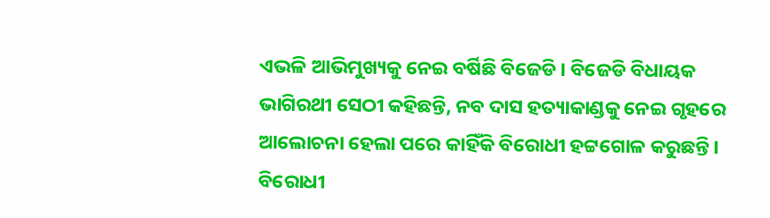ଏଭଳି ଆଭିମୁଖ୍ୟକୁ ନେଇ ବର୍ଷିଛି ବିଜେଡି । ବିଜେଡି ବିଧାୟକ ଭାଗିରଥୀ ସେଠୀ କହିଛନ୍ତି, ନବ ଦାସ ହତ୍ୟାକାଣ୍ଡକୁ ନେଇ ଗୃହରେ ଆଲୋଚନା ହେଲା ପରେ କାହିଁକି ବିରୋଧୀ ହଟ୍ଟଗୋଳ କରୁଛନ୍ତି । ବିରୋଧୀ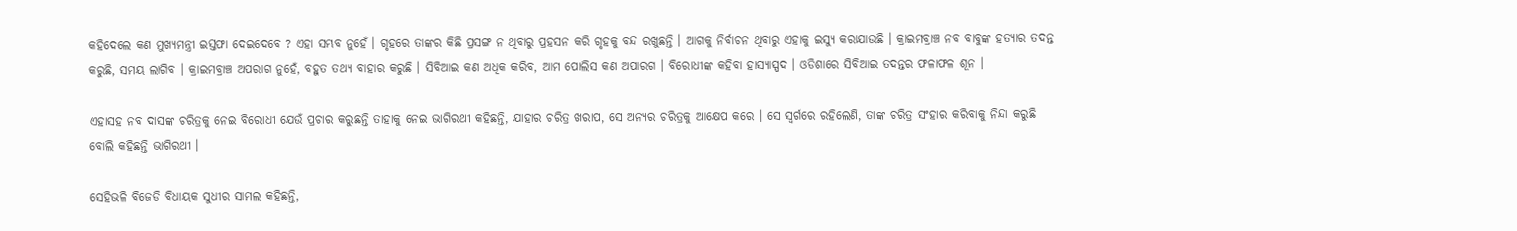କହିଦେଲେ କଣ ମୁଖ୍ୟମନ୍ତ୍ରୀ ଇସ୍ତଫା ଦେଇଦେବେ ? ଏହା ସମ୍ଭବ ନୁହେଁ । ଗୃହରେ ତାଙ୍କର କିଛି ପ୍ରସଙ୍ଗ ନ ଥିବାରୁ ପ୍ରହସନ କରି ଗୃହକୁ ବନ୍ଦ ରଖୁଛନ୍ତି । ଆଗକୁ ନିର୍ବାଚନ ଥିବାରୁ ଏହାକୁ ଇସ୍ୟୁ କରାଯାଉଛି । କ୍ରାଇମବ୍ରାଞ୍ଚ ନବ ବାବୁଙ୍କ ହତ୍ୟାର ତଦନ୍ତ କରୁଛି, ସମୟ ଲାଗିବ । କ୍ରାଇମବ୍ରାଞ୍ଚ ଅପରାଗ ନୁହେଁ, ବହୁତ ତଥ୍ୟ ବାହାର କରୁଛି । ସିବିଆଇ କଣ ଅଧିକ କରିବ, ଆମ ପୋଲିସ କଣ ଅପାରଗ । ବିରୋଧୀଙ୍କ କହିବା ହାସ୍ୟାସ୍ପଦ । ଓଡିଶାରେ ସିବିଆଇ ତଦନ୍ତର ଫଳାଫଳ ଶୂନ ।

ଏହାସହ ନବ ଦାସଙ୍କ ଚରିତ୍ରକୁ ନେଇ ବିରୋଧୀ ଯେଉଁ ପ୍ରଚାର କରୁଛନ୍ତି ତାହାକୁ ନେଇ ଭାଗିରଥୀ କହିଛନ୍ତି, ଯାହାର ଚରିତ୍ର ଖରାପ, ସେ ଅନ୍ୟର ଚରିତ୍ରକୁ ଆକ୍ଷେପ କରେ । ସେ ସ୍ୱର୍ଗରେ ରହିଲେଣି, ତାଙ୍କ ଚରିତ୍ର ସଂହାର କରିବାକୁ ନିନ୍ଦା କରୁଛି ବୋଲି କହିଛନ୍ତି ଭାଗିରଥୀ ।

ସେହିଭଳି ବିଜେଡି ବିଧାୟକ ସୁଧୀର ସାମଲ କହିଛନ୍ତି,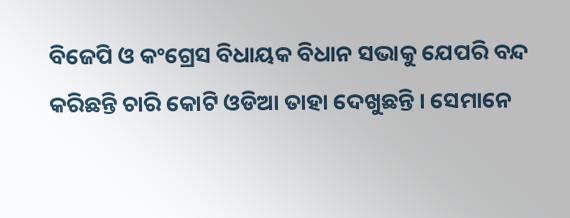ବିଜେପି ଓ କଂଗ୍ରେସ ବିଧାୟକ ବିଧାନ ସଭାକୁ ଯେପରି ବନ୍ଦ କରିଛନ୍ତି ଚାରି କୋଟି ଓଡିଆ ତାହା ଦେଖୁଛନ୍ତି । ସେମାନେ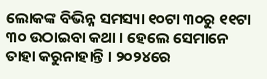ଲୋକଙ୍କ ବିଭିନ୍ନ ସମସ୍ୟା ୧୦ଟା ୩୦ରୁ ୧୧ଟା ୩୦ ଉଠାଇବା କଥା । ହେଲେ ସେମାନେ ତାହା କରୁନାହାନ୍ତି । ୨୦୨୪ରେ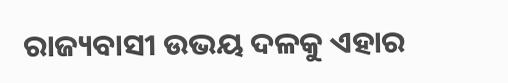ରାଜ୍ୟବାସୀ ଉଭୟ ଦଳକୁ ଏହାର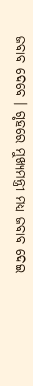ଜବାବ ଦେବେ । ଗୃହରେ ମୁଖ୍ୟମନ୍ତ୍ରୀ ମଧ୍ୟ ଜବାବ ଦେଇ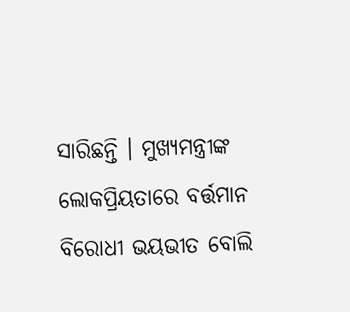ସାରିଛନ୍ତି । ମୁଖ୍ୟମନ୍ତ୍ରୀଙ୍କ ଲୋକପ୍ରିୟତାରେ ବର୍ତ୍ତମାନ ବିରୋଧୀ ଭୟଭୀତ ବୋଲି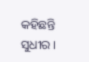କହିଛନ୍ତି ସୁଧୀର ।